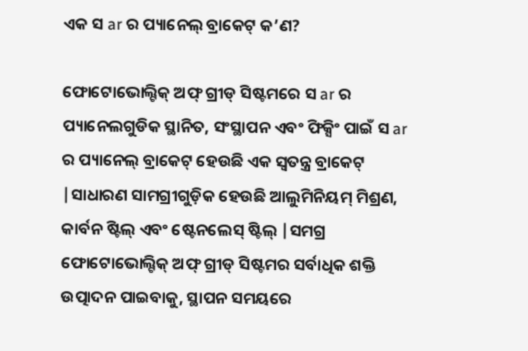ଏକ ସ ar ର ପ୍ୟାନେଲ୍ ବ୍ରାକେଟ୍ କ’ଣ?

ଫୋଟୋଭୋଲ୍ଟିକ୍ ଅଫ୍ ଗ୍ରୀଡ୍ ସିଷ୍ଟମରେ ସ ar ର ପ୍ୟାନେଲଗୁଡିକ ସ୍ଥାନିତ, ସଂସ୍ଥାପନ ଏବଂ ଫିକ୍ସିଂ ପାଇଁ ସ ar ର ପ୍ୟାନେଲ୍ ବ୍ରାକେଟ୍ ହେଉଛି ଏକ ସ୍ୱତନ୍ତ୍ର ବ୍ରାକେଟ୍ |ସାଧାରଣ ସାମଗ୍ରୀଗୁଡ଼ିକ ହେଉଛି ଆଲୁମିନିୟମ୍ ମିଶ୍ରଣ, କାର୍ବନ ଷ୍ଟିଲ୍ ଏବଂ ଷ୍ଟେନଲେସ୍ ଷ୍ଟିଲ୍ |ସମଗ୍ର ଫୋଟୋଭୋଲ୍ଟିକ୍ ଅଫ୍ ଗ୍ରୀଡ୍ ସିଷ୍ଟମର ସର୍ବାଧିକ ଶକ୍ତି ଉତ୍ପାଦନ ପାଇବାକୁ, ସ୍ଥାପନ ସମୟରେ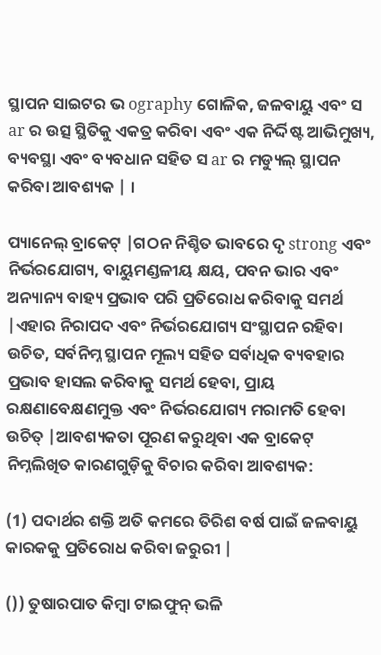ସ୍ଥାପନ ସାଇଟର ଭ ography ଗୋଳିକ, ଜଳବାୟୁ ଏବଂ ସ ar ର ଉତ୍ସ ସ୍ଥିତିକୁ ଏକତ୍ର କରିବା ଏବଂ ଏକ ନିର୍ଦ୍ଦିଷ୍ଟ ଆଭିମୁଖ୍ୟ, ବ୍ୟବସ୍ଥା ଏବଂ ବ୍ୟବଧାନ ସହିତ ସ ar ର ମଡ୍ୟୁଲ୍ ସ୍ଥାପନ କରିବା ଆବଶ୍ୟକ | ।

ପ୍ୟାନେଲ୍ ବ୍ରାକେଟ୍ |ଗଠନ ନିଶ୍ଚିତ ଭାବରେ ଦୃ strong ଏବଂ ନିର୍ଭରଯୋଗ୍ୟ, ବାୟୁମଣ୍ଡଳୀୟ କ୍ଷୟ, ପବନ ଭାର ଏବଂ ଅନ୍ୟାନ୍ୟ ବାହ୍ୟ ପ୍ରଭାବ ପରି ପ୍ରତିରୋଧ କରିବାକୁ ସମର୍ଥ |ଏହାର ନିରାପଦ ଏବଂ ନିର୍ଭରଯୋଗ୍ୟ ସଂସ୍ଥାପନ ରହିବା ଉଚିତ, ସର୍ବନିମ୍ନ ସ୍ଥାପନ ମୂଲ୍ୟ ସହିତ ସର୍ବାଧିକ ବ୍ୟବହାର ପ୍ରଭାବ ହାସଲ କରିବାକୁ ସମର୍ଥ ହେବା, ପ୍ରାୟ ରକ୍ଷଣାବେକ୍ଷଣମୁକ୍ତ ଏବଂ ନିର୍ଭରଯୋଗ୍ୟ ମରାମତି ହେବା ଉଚିତ୍ |ଆବଶ୍ୟକତା ପୂରଣ କରୁଥିବା ଏକ ବ୍ରାକେଟ୍ ନିମ୍ନଲିଖିତ କାରଣଗୁଡ଼ିକୁ ବିଚାର କରିବା ଆବଶ୍ୟକ:

(1) ପଦାର୍ଥର ଶକ୍ତି ଅତି କମରେ ତିରିଶ ବର୍ଷ ପାଇଁ ଜଳବାୟୁ କାରକକୁ ପ୍ରତିରୋଧ କରିବା ଜରୁରୀ |

()) ତୁଷାରପାତ କିମ୍ବା ଟାଇଫୁନ୍ ଭଳି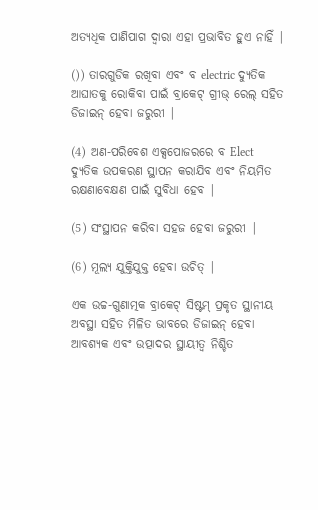ଅତ୍ୟଧିକ ପାଣିପାଗ ଦ୍ୱାରା ଏହା ପ୍ରଭାବିତ ହୁଏ ନାହିଁ |

()) ତାରଗୁଡିକ ରଖିବା ଏବଂ ବ electric ଦ୍ୟୁତିକ ଆଘାତକୁ ରୋକିବା ପାଇଁ ବ୍ରାକେଟ୍ ଗ୍ରୀଭ୍ ରେଲ୍ ସହିତ ଡିଜାଇନ୍ ହେବା ଜରୁରୀ |

(4) ଅଣ-ପରିବେଶ ଏକ୍ସପୋଜରରେ ବ Elect ଦ୍ୟୁତିକ ଉପକରଣ ସ୍ଥାପନ କରାଯିବ ଏବଂ ନିୟମିତ ରକ୍ଷଣାବେକ୍ଷଣ ପାଇଁ ସୁବିଧା ହେବ |

(5) ସଂସ୍ଥାପନ କରିବା ସହଜ ହେବା ଜରୁରୀ |

(6) ମୂଲ୍ୟ ଯୁକ୍ତିଯୁକ୍ତ ହେବା ଉଚିତ୍ |

ଏକ ଉଚ୍ଚ-ଗୁଣାତ୍ମକ ବ୍ରାକେଟ୍ ସିଷ୍ଟମ୍ ପ୍ରକୃତ ସ୍ଥାନୀୟ ଅବସ୍ଥା ସହିତ ମିଳିତ ଭାବରେ ଡିଜାଇନ୍ ହେବା ଆବଶ୍ୟକ ଏବଂ ଉତ୍ପାଦର ସ୍ଥାୟୀତ୍ୱ ନିଶ୍ଚିତ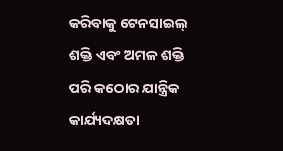କରିବାକୁ ଟେନସାଇଲ୍ ଶକ୍ତି ଏବଂ ଅମଳ ଶକ୍ତି ପରି କଠୋର ଯାନ୍ତ୍ରିକ କାର୍ଯ୍ୟଦକ୍ଷତା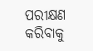ପରୀକ୍ଷଣ କରିବାକୁ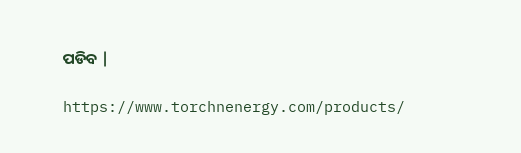ପଡିବ |

https://www.torchnenergy.com/products/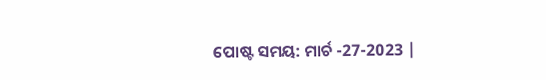ପୋଷ୍ଟ ସମୟ: ମାର୍ଚ -27-2023 |